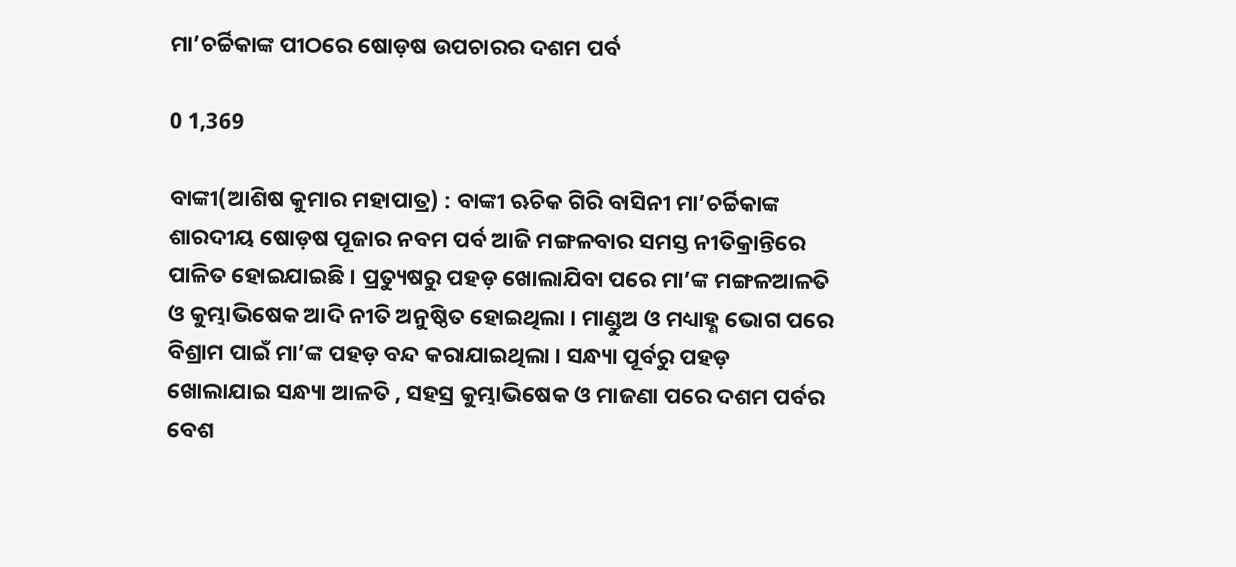ମା’ଚର୍ଚ୍ଚିକାଙ୍କ ପୀଠରେ ଷୋଡ଼ଷ ଉପଚାରର ଦଶମ ପର୍ବ

0 1,369

ବାଙ୍କୀ(ଆଶିଷ କୁମାର ମହାପାତ୍ର) : ବାଙ୍କୀ ଋଚିକ ଗିରି ବାସିନୀ ମା’ଚର୍ଚ୍ଚିକାଙ୍କ ଶାରଦୀୟ ଷୋଡ଼ଷ ପୂଜାର ନବମ ପର୍ବ ଆଜି ମଙ୍ଗଳବାର ସମସ୍ତ ନୀତିକ୍ରାନ୍ତିରେ ପାଳିତ ହୋଇଯାଇଛି । ପ୍ରତ୍ୟୁଷରୁ ପହଡ଼ ଖୋଲାଯିବା ପରେ ମା’ଙ୍କ ମଙ୍ଗଳଆଳତି ଓ କୁମ୍ଭାଭିଷେକ ଆଦି ନୀତି ଅନୁଷ୍ଠିତ ହୋଇଥିଲା । ମାଣ୍ଡୁଅ ଓ ମଧ୍ୟାହ୍ଣ ଭୋଗ ପରେ ବିଶ୍ରାମ ପାଇଁ ମା’ଙ୍କ ପହଡ଼ ବନ୍ଦ କରାଯାଇଥିଲା । ସନ୍ଧ୍ୟା ପୂର୍ବରୁ ପହଡ଼ ଖୋଲାଯାଇ ସନ୍ଧ୍ୟା ଆଳତି , ସହସ୍ର କୁମ୍ଭାଭିଷେକ ଓ ମାଜଣା ପରେ ଦଶମ ପର୍ବର ବେଶ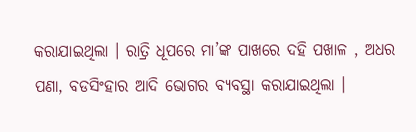କରାଯାଇଥିଲା । ରାତ୍ରି ଧୂପରେ ମା’ଙ୍କ ପାଖରେ ଦହି ପଖାଳ , ଅଧର ପଣା, ବଡସିଂହାର ଆଦି ଭୋଗର ବ୍ୟବସ୍ଥା କରାଯାଇଥିଲା ।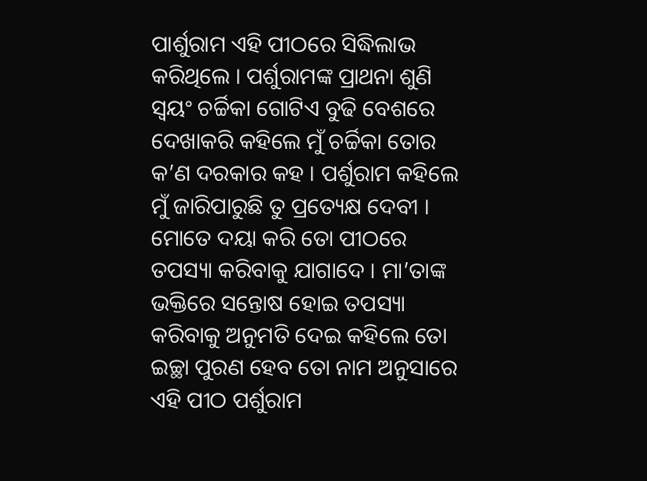ପାର୍ଶୁରାମ ଏହି ପୀଠରେ ସିଦ୍ଧିଲାଭ କରିଥିଲେ । ପର୍ଶୁରାମଙ୍କ ପ୍ରାଥନା ଶୁଣି ସ୍ୱୟଂ ଚର୍ଚ୍ଚିକା ଗୋଟିଏ ବୁଢି ବେଶରେ ଦେଖାକରି କହିଲେ ମୁଁ ଚର୍ଚ୍ଚିକା ତୋର କ’ଣ ଦରକାର କହ । ପର୍ଶୁରାମ କହିଲେ ମୁଁ ଜାରିପାରୁଛି ତୁ ପ୍ରତ୍ୟେକ୍ଷ ଦେବୀ । ମୋତେ ଦୟା କରି ତୋ ପୀଠରେ ତପସ୍ୟା କରିବାକୁ ଯାଗାଦେ । ମା’ତାଙ୍କ ଭକ୍ତିରେ ସନ୍ତୋଷ ହୋଇ ତପସ୍ୟା କରିବାକୁ ଅନୁମତି ଦେଇ କହିଲେ ତୋ ଇଚ୍ଛା ପୁରଣ ହେବ ତୋ ନାମ ଅନୁସାରେ ଏହି ପୀଠ ପର୍ଶୁରାମ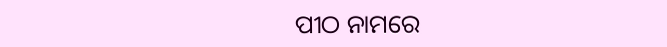ପୀଠ ନାମରେ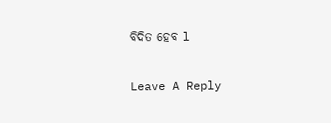ବିଦିତ ହେବ l

Leave A Reply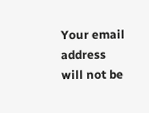Your email address will not be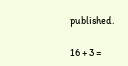published.

16 + 3 =